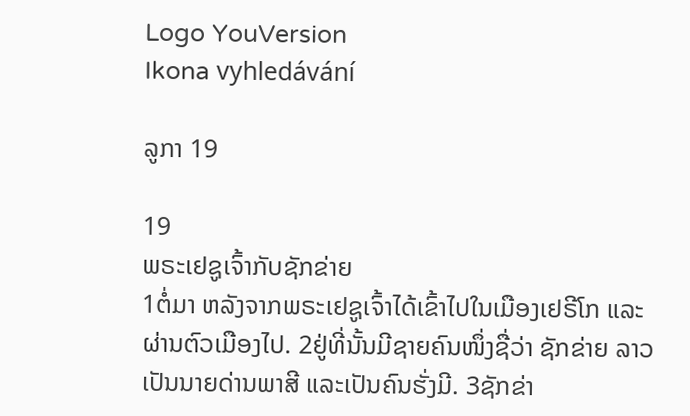Logo YouVersion
Ikona vyhledávání

ລູກາ 19

19
ພຣະເຢຊູເຈົ້າກັບຊັກຂ່າຍ
1ຕໍ່ມາ ຫລັງຈາກພຣະເຢຊູເຈົ້າໄດ້ເຂົ້າໄປໃນເມືອງເຢຣີໂກ ແລະຜ່ານຕົວເມືອງໄປ. 2ຢູ່ທີ່ນັ້ນມີຊາຍຄົນໜຶ່ງຊື່ວ່າ ຊັກຂ່າຍ ລາວເປັນນາຍດ່ານພາສີ ແລະເປັນຄົນຮັ່ງມີ. 3ຊັກຂ່າ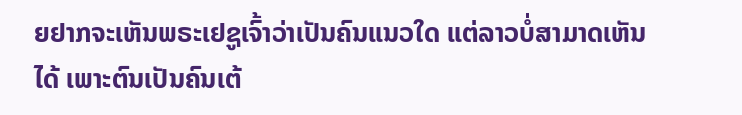ຍຢາກຈະເຫັນພຣະເຢຊູເຈົ້າວ່າເປັນຄົນແນວໃດ ແຕ່ລາວບໍ່ສາມາດເຫັນໄດ້ ເພາະຕົນເປັນຄົນເຕ້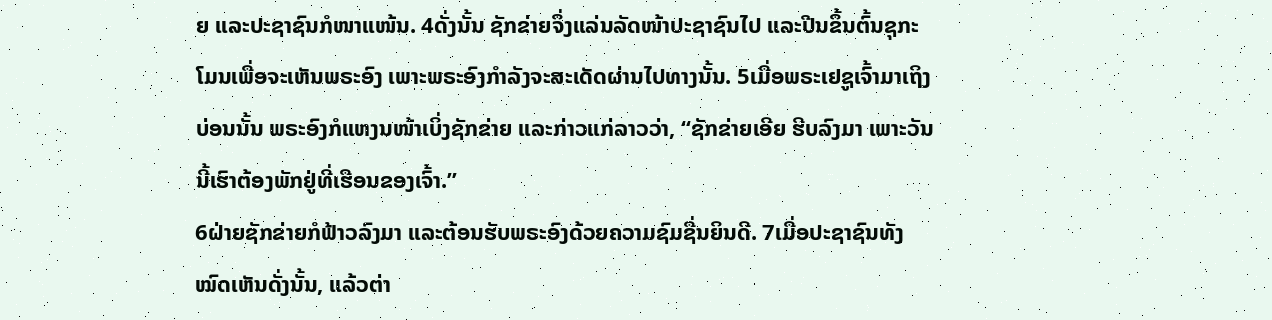ຍ ແລະປະຊາຊົນກໍໜາແໜ້ນ. 4ດັ່ງນັ້ນ ຊັກຂ່າຍຈຶ່ງແລ່ນລັດໜ້າປະຊາຊົນໄປ ແລະປີນຂຶ້ນຕົ້ນຊຸກະໂມນເພື່ອຈະເຫັນພຣະອົງ ເພາະພຣະອົງກຳລັງຈະສະເດັດຜ່ານໄປທາງນັ້ນ. 5ເມື່ອພຣະເຢຊູເຈົ້າມາເຖິງບ່ອນນັ້ນ ພຣະອົງກໍແຫງນໜ້າເບິ່ງຊັກຂ່າຍ ແລະກ່າວແກ່ລາວວ່າ, “ຊັກຂ່າຍເອີຍ ຮີບລົງມາ ເພາະວັນນີ້ເຮົາຕ້ອງພັກຢູ່ທີ່ເຮືອນຂອງເຈົ້າ.”
6ຝ່າຍຊັກຂ່າຍກໍຟ້າວລົງມາ ແລະຕ້ອນຮັບພຣະອົງດ້ວຍຄວາມຊົມຊື່ນຍິນດີ. 7ເມື່ອປະຊາຊົນທັງໝົດເຫັນດັ່ງນັ້ນ, ແລ້ວຕ່າ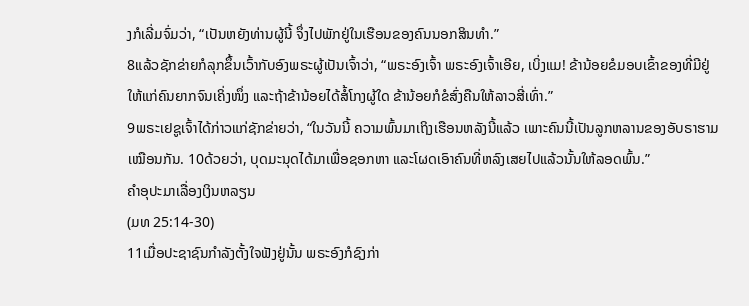ງກໍເລີ່ມຈົ່ມວ່າ, “ເປັນຫຍັງທ່ານຜູ້ນີ້ ຈຶ່ງໄປພັກຢູ່ໃນເຮືອນຂອງຄົນນອກສິນທຳ.”
8ແລ້ວຊັກຂ່າຍກໍລຸກຂຶ້ນເວົ້າກັບອົງພຣະຜູ້ເປັນເຈົ້າວ່າ, “ພຣະອົງເຈົ້າ ພຣະອົງເຈົ້າເອີຍ, ເບິ່ງແມ! ຂ້ານ້ອຍຂໍມອບເຂົ້າຂອງທີ່ມີຢູ່ ໃຫ້ແກ່ຄົນຍາກຈົນເຄິ່ງໜຶ່ງ ແລະຖ້າຂ້ານ້ອຍໄດ້ສໍ້ໂກງຜູ້ໃດ ຂ້ານ້ອຍກໍຂໍສົ່ງຄືນໃຫ້ລາວສີ່ເທົ່າ.”
9ພຣະເຢຊູເຈົ້າໄດ້ກ່າວແກ່ຊັກຂ່າຍວ່າ, “ໃນວັນນີ້ ຄວາມພົ້ນມາເຖິງເຮືອນຫລັງນີ້ແລ້ວ ເພາະຄົນນີ້ເປັນລູກຫລານຂອງອັບຣາຮາມເໝືອນກັນ. 10ດ້ວຍວ່າ, ບຸດມະນຸດໄດ້ມາເພື່ອຊອກຫາ ແລະໂຜດເອົາຄົນທີ່ຫລົງເສຍໄປແລ້ວນັ້ນໃຫ້ລອດພົ້ນ.”
ຄຳອຸປະມາເລື່ອງເງິນຫລຽນ
(ມທ 25:14-30)
11ເມື່ອປະຊາຊົນກຳລັງຕັ້ງໃຈຟັງຢູ່ນັ້ນ ພຣະອົງກໍຊົງກ່າ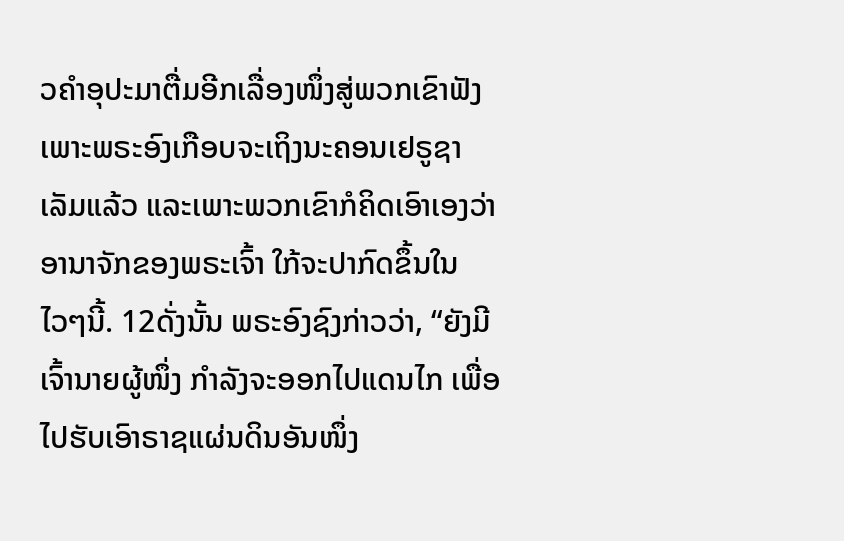ວຄຳອຸປະມາຕື່ມອີກເລື່ອງໜຶ່ງສູ່ພວກເຂົາຟັງ ເພາະພຣະອົງເກືອບຈະເຖິງນະຄອນເຢຣູຊາເລັມແລ້ວ ແລະເພາະພວກເຂົາກໍຄິດເອົາເອງວ່າ ອານາຈັກຂອງພຣະເຈົ້າ ໃກ້ຈະປາກົດຂຶ້ນໃນໄວໆນີ້. 12ດັ່ງນັ້ນ ພຣະອົງຊົງກ່າວວ່າ, “ຍັງມີເຈົ້ານາຍຜູ້ໜຶ່ງ ກຳລັງຈະອອກໄປແດນໄກ ເພື່ອໄປຮັບເອົາຣາຊແຜ່ນດິນອັນໜຶ່ງ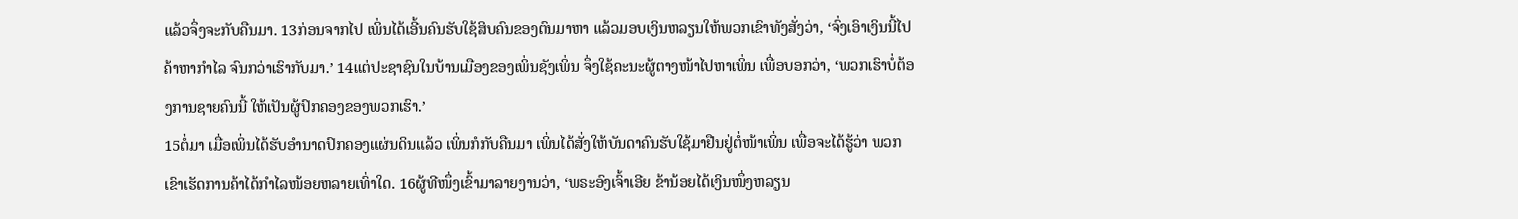ແລ້ວຈຶ່ງຈະກັບຄືນມາ. 13ກ່ອນຈາກໄປ ເພິ່ນໄດ້ເອີ້ນຄົນຮັບໃຊ້ສິບຄົນຂອງຕົນມາຫາ ແລ້ວມອບເງິນຫລຽນໃຫ້ພວກເຂົາທັງສັ່ງວ່າ, ‘ຈົ່ງເອົາເງິນນີ້ໄປຄ້າຫາກຳໄລ ຈົນກວ່າເຮົາກັບມາ.’ 14ແຕ່ປະຊາຊົນໃນບ້ານເມືອງຂອງເພິ່ນຊັງເພິ່ນ ຈຶ່ງໃຊ້ຄະນະຜູ້ຕາງໜ້າໄປຫາເພິ່ນ ເພື່ອບອກວ່າ, ‘ພວກເຮົາບໍ່ຕ້ອງການຊາຍຄົນນີ້ ໃຫ້ເປັນຜູ້ປົກຄອງຂອງພວກເຮົາ.’
15ຕໍ່ມາ ເມື່ອເພິ່ນໄດ້ຮັບອຳນາດປົກຄອງແຜ່ນດິນແລ້ວ ເພິ່ນກໍກັບຄືນມາ ເພິ່ນໄດ້ສັ່ງໃຫ້ບັນດາຄົນຮັບໃຊ້ມາຢືນຢູ່ຕໍ່ໜ້າເພິ່ນ ເພື່ອຈະໄດ້ຮູ້ວ່າ ພວກເຂົາເຮັດການຄ້າໄດ້ກຳໄລໜ້ອຍຫລາຍເທົ່າໃດ. 16ຜູ້ທີໜຶ່ງເຂົ້າມາລາຍງານວ່າ, ‘ພຣະອົງເຈົ້າເອີຍ ຂ້ານ້ອຍໄດ້ເງິນໜຶ່ງຫລຽນ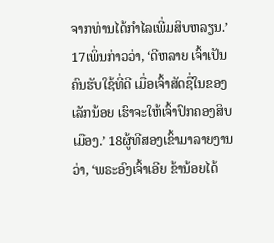ຈາກທ່ານໄດ້ກຳໄລເພີ່ມສິບຫລຽນ.’ 17ເພິ່ນກ່າວວ່າ, ‘ດີຫລາຍ ເຈົ້າເປັນຄົນຮັບໃຊ້ທີ່ດີ ເມື່ອເຈົ້າສັດຊື່ໃນຂອງເລັກນ້ອຍ ເຮົາຈະໃຫ້ເຈົ້າປົກຄອງສິບເມືອງ.’ 18ຜູ້ທີສອງເຂົ້າມາລາຍງານວ່າ, ‘ພຣະອົງເຈົ້າເອີຍ ຂ້ານ້ອຍໄດ້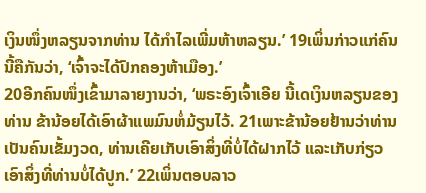ເງິນໜຶ່ງຫລຽນຈາກທ່ານ ໄດ້ກຳໄລເພີ່ມຫ້າຫລຽນ.’ 19ເພິ່ນກ່າວແກ່ຄົນນີ້ຄືກັນວ່າ, ‘ເຈົ້າຈະໄດ້ປົກຄອງຫ້າເມືອງ.’
20ອີກຄົນໜຶ່ງເຂົ້າມາລາຍງານວ່າ, ‘ພຣະອົງເຈົ້າເອີຍ ນີ້ເດເງິນຫລຽນຂອງທ່ານ ຂ້ານ້ອຍໄດ້ເອົາຜ້າແພມົນຫໍ່ມ້ຽນໄວ້. 21ເພາະຂ້ານ້ອຍຢ້ານວ່າທ່ານເປັນຄົນເຂັ້ມງວດ, ທ່ານເຄີຍເກັບເອົາສິ່ງທີ່ບໍ່ໄດ້ຝາກໄວ້ ແລະເກັບກ່ຽວເອົາສິ່ງທີ່ທ່ານບໍ່ໄດ້ປູກ.’ 22ເພິ່ນຕອບລາວ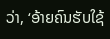ວ່າ, ‘ອ້າຍຄົນຮັບໃຊ້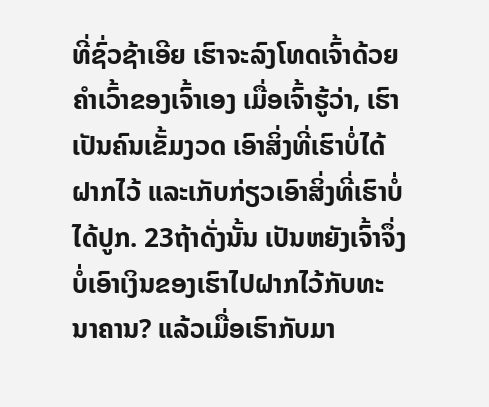ທີ່ຊົ່ວຊ້າເອີຍ ເຮົາຈະລົງໂທດເຈົ້າດ້ວຍຄຳເວົ້າຂອງເຈົ້າເອງ ເມື່ອເຈົ້າຮູ້ວ່າ, ເຮົາເປັນຄົນເຂັ້ມງວດ ເອົາສິ່ງທີ່ເຮົາບໍ່ໄດ້ຝາກໄວ້ ແລະເກັບກ່ຽວເອົາສິ່ງທີ່ເຮົາບໍ່ໄດ້ປູກ. 23ຖ້າດັ່ງນັ້ນ ເປັນຫຍັງເຈົ້າຈຶ່ງບໍ່ເອົາເງິນຂອງເຮົາໄປຝາກໄວ້ກັບທະນາຄານ? ແລ້ວເມື່ອເຮົາກັບມາ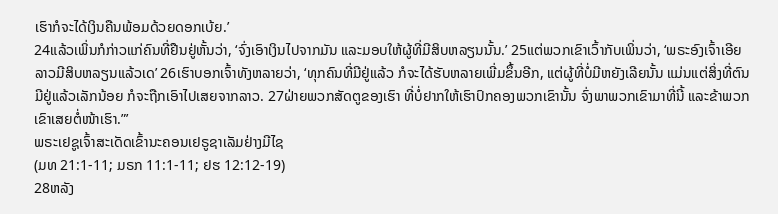ເຮົາກໍຈະໄດ້ເງິນຄືນພ້ອມດ້ວຍດອກເບ້ຍ.’
24ແລ້ວເພິ່ນກໍກ່າວແກ່ຄົນທີ່ຢືນຢູ່ຫັ້ນວ່າ, ‘ຈົ່ງເອົາເງິນໄປຈາກມັນ ແລະມອບໃຫ້ຜູ້ທີ່ມີສິບຫລຽນນັ້ນ.’ 25ແຕ່ພວກເຂົາເວົ້າກັບເພິ່ນວ່າ, ‘ພຣະອົງເຈົ້າເອີຍ ລາວມີສິບຫລຽນແລ້ວເດ’ 26ເຮົາບອກເຈົ້າທັງຫລາຍວ່າ, ‘ທຸກຄົນທີ່ມີຢູ່ແລ້ວ ກໍຈະໄດ້ຮັບຫລາຍເພີ່ມຂຶ້ນອີກ, ແຕ່ຜູ້ທີ່ບໍ່ມີຫຍັງເລີຍນັ້ນ ແມ່ນແຕ່ສິ່ງທີ່ຕົນມີຢູ່ແລ້ວເລັກນ້ອຍ ກໍຈະຖືກເອົາໄປເສຍຈາກລາວ. 27ຝ່າຍພວກສັດຕູຂອງເຮົາ ທີ່ບໍ່ຢາກໃຫ້ເຮົາປົກຄອງພວກເຂົານັ້ນ ຈົ່ງພາພວກເຂົາມາທີ່ນີ້ ແລະຂ້າພວກເຂົາເສຍຕໍ່ໜ້າເຮົາ.”’
ພຣະເຢຊູເຈົ້າສະເດັດເຂົ້ານະຄອນເຢຣູຊາເລັມຢ່າງມີໄຊ
(ມທ 21:1-11; ມຣກ 11:1-11; ຢຮ 12:12-19)
28ຫລັງ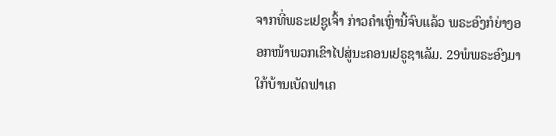ຈາກທີ່ພຣະເຢຊູເຈົ້າ ກ່າວຄຳເຫຼົ່ານີ້ຈົບແລ້ວ ພຣະອົງກໍຍ່າງອອກໜ້າພວກເຂົາໄປສູ່ນະຄອນເຢຣູຊາເລັມ. 29ພໍພຣະອົງມາໃກ້ບ້ານເບັດຟາເຄ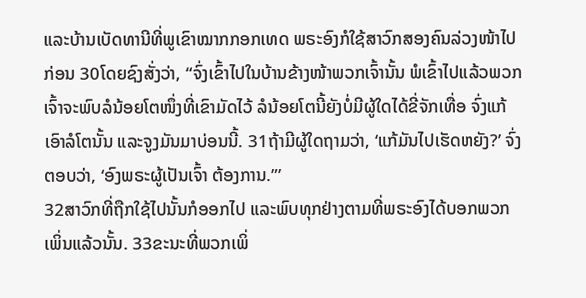ແລະບ້ານເບັດທານີທີ່ພູເຂົາໝາກກອກເທດ ພຣະອົງກໍໃຊ້ສາວົກສອງຄົນລ່ວງໜ້າໄປກ່ອນ 30ໂດຍຊົງສັ່ງວ່າ, “ຈົ່ງເຂົ້າໄປໃນບ້ານຂ້າງໜ້າພວກເຈົ້ານັ້ນ ພໍເຂົ້າໄປແລ້ວພວກເຈົ້າຈະພົບລໍນ້ອຍໂຕໜຶ່ງທີ່ເຂົາມັດໄວ້ ລໍນ້ອຍໂຕນີ້ຍັງບໍ່ມີຜູ້ໃດໄດ້ຂີ່ຈັກເທື່ອ ຈົ່ງແກ້ເອົາລໍໂຕນັ້ນ ແລະຈູງມັນມາບ່ອນນີ້. 31ຖ້າມີຜູ້ໃດຖາມວ່າ, ‘ແກ້ມັນໄປເຮັດຫຍັງ?’ ຈົ່ງຕອບວ່າ, ‘ອົງພຣະຜູ້ເປັນເຈົ້າ ຕ້ອງການ.”’
32ສາວົກທີ່ຖືກໃຊ້ໄປນັ້ນກໍອອກໄປ ແລະພົບທຸກຢ່າງຕາມທີ່ພຣະອົງໄດ້ບອກພວກເພິ່ນແລ້ວນັ້ນ. 33ຂະນະທີ່ພວກເພິ່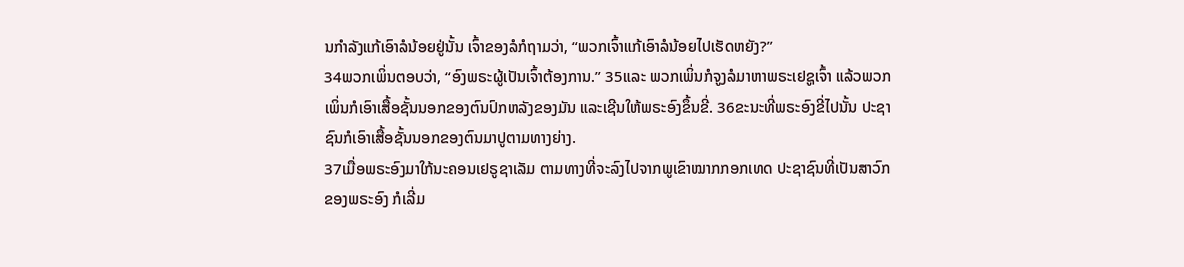ນກຳລັງແກ້ເອົາລໍນ້ອຍຢູ່ນັ້ນ ເຈົ້າຂອງລໍກໍຖາມວ່າ, “ພວກເຈົ້າແກ້ເອົາລໍນ້ອຍໄປເຮັດຫຍັງ?”
34ພວກເພິ່ນຕອບວ່າ, “ອົງພຣະຜູ້ເປັນເຈົ້າຕ້ອງການ.” 35ແລະ ພວກເພິ່ນກໍຈູງລໍມາຫາພຣະເຢຊູເຈົ້າ ແລ້ວພວກເພິ່ນກໍເອົາເສື້ອຊັ້ນນອກຂອງຕົນປົກຫລັງຂອງມັນ ແລະເຊີນໃຫ້ພຣະອົງຂຶ້ນຂີ່. 36ຂະນະທີ່ພຣະອົງຂີ່ໄປນັ້ນ ປະຊາຊົນກໍເອົາເສື້ອຊັ້ນນອກຂອງຕົນມາປູຕາມທາງຍ່າງ.
37ເມື່ອພຣະອົງມາໃກ້ນະຄອນເຢຣູຊາເລັມ ຕາມທາງທີ່ຈະລົງໄປຈາກພູເຂົາໝາກກອກເທດ ປະຊາຊົນທີ່ເປັນສາວົກຂອງພຣະອົງ ກໍເລີ່ມ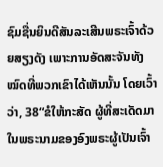ຊົມຊື່ນຍິນດີສັນລະເສີນພຣະເຈົ້າດ້ວຍສຽງດັງ ເພາະການອັດສະຈັນທັງໝົດທີ່ພວກເຂົາໄດ້ເຫັນນັ້ນ ໂດຍເວົ້າວ່າ, 38“ຂໍໃຫ້ກະສັດ ຜູ້ທີ່ສະເດັດມາໃນພຣະນາມຂອງອົງພຣະຜູ້ເປັນເຈົ້າ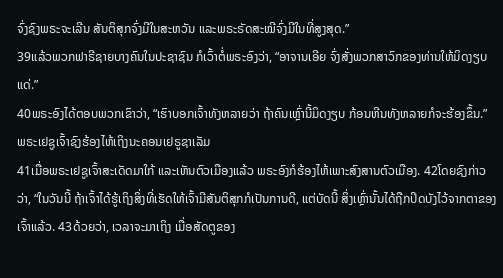ຈົ່ງຊົງພຣະຈະເລີນ ສັນຕິສຸກຈົ່ງມີໃນສະຫວັນ ແລະພຣະຣັດສະໝີຈົ່ງມີໃນທີ່ສູງສຸດ.”
39ແລ້ວພວກຟາຣີຊາຍບາງຄົນໃນປະຊາຊົນ ກໍເວົ້າຕໍ່ພຣະອົງວ່າ, “ອາຈານເອີຍ ຈົ່ງສັ່ງພວກສາວົກຂອງທ່ານໃຫ້ມິດງຽບແດ່.”
40ພຣະອົງໄດ້ຕອບພວກເຂົາວ່າ, “ເຮົາບອກເຈົ້າທັງຫລາຍວ່າ ຖ້າຄົນເຫຼົ່ານີ້ມິດງຽບ ກ້ອນຫີນທັງຫລາຍກໍຈະຮ້ອງຂຶ້ນ.”
ພຣະເຢຊູເຈົ້າຊົງຮ້ອງໄຫ້ເຖິງນະຄອນເຢຣູຊາເລັມ
41ເມື່ອພຣະເຢຊູເຈົ້າສະເດັດມາໃກ້ ແລະເຫັນຕົວເມືອງແລ້ວ ພຣະອົງກໍຮ້ອງໄຫ້ເພາະສົງສານຕົວເມືອງ. 42ໂດຍຊົງກ່າວວ່າ, “ໃນວັນນີ້ ຖ້າເຈົ້າໄດ້ຮູ້ເຖິງສິ່ງທີ່ເຮັດໃຫ້ເຈົ້າມີສັນຕິສຸກກໍເປັນການດີ, ແຕ່ບັດນີ້ ສິ່ງເຫຼົ່ານັ້ນໄດ້ຖືກປິດບັງໄວ້ຈາກຕາຂອງເຈົ້າແລ້ວ. 43ດ້ວຍວ່າ, ເວລາຈະມາເຖິງ ເມື່ອສັດຕູຂອງ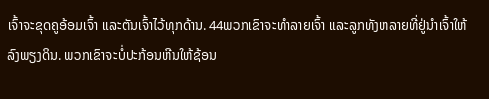ເຈົ້າຈະຂຸດຄູອ້ອມເຈົ້າ ແລະຕັນເຈົ້າໄວ້ທຸກດ້ານ. 44ພວກເຂົາຈະທຳລາຍເຈົ້າ ແລະລູກທັງຫລາຍທີ່ຢູ່ນຳເຈົ້າໃຫ້ລົງພຽງດິນ. ພວກເຂົາຈະບໍ່ປະກ້ອນຫີນໃຫ້ຊ້ອນ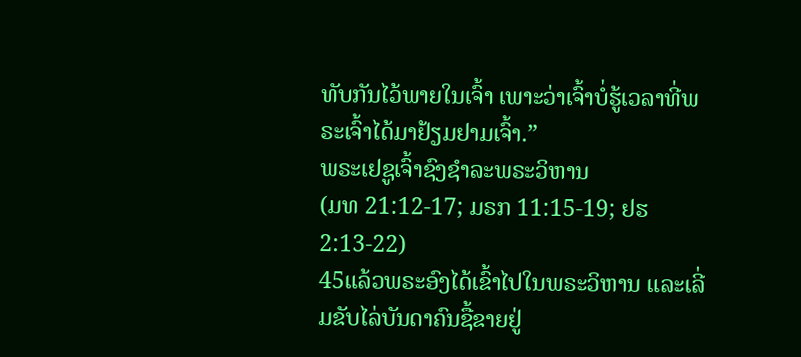ທັບກັນໄວ້ພາຍໃນເຈົ້າ ເພາະວ່າເຈົ້າບໍ່ຮູ້ເວລາທີ່ພຣະເຈົ້າໄດ້ມາຢ້ຽມຢາມເຈົ້າ.”
ພຣະເຢຊູເຈົ້າຊົງຊຳລະພຣະວິຫານ
(ມທ 21:12-17; ມຣກ 11:15-19; ຢຮ 2:13-22)
45ແລ້ວພຣະອົງໄດ້ເຂົ້າໄປໃນພຣະວິຫານ ແລະເລີ່ມຂັບໄລ່ບັນດາຄົນຊື້ຂາຍຢູ່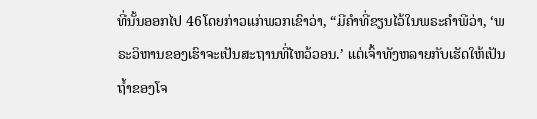ທີ່ນັ້ນອອກໄປ 46ໂດຍກ່າວແກ່ພວກເຂົາວ່າ, “ມີຄຳທີ່ຂຽນໄວ້ໃນພຣະຄຳພີວ່າ, ‘ພຣະວິຫານຂອງເຮົາຈະເປັນສະຖານທີ່ໄຫວ້ວອນ.’ ແຕ່ເຈົ້າທັງຫລາຍກັບເຮັດໃຫ້ເປັນຖໍ້າຂອງໂຈ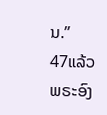ນ.”
47ແລ້ວພຣະອົງ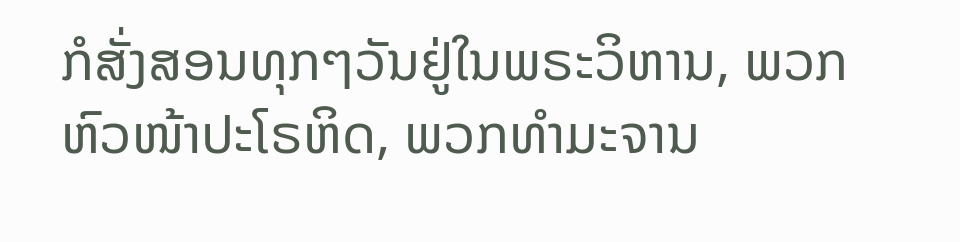ກໍສັ່ງສອນທຸກໆວັນຢູ່ໃນພຣະວິຫານ, ພວກຫົວໜ້າປະໂຣຫິດ, ພວກທຳມະຈານ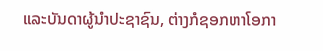ແລະບັນດາຜູ້ນຳປະຊາຊົນ, ຕ່າງກໍຊອກຫາໂອກາ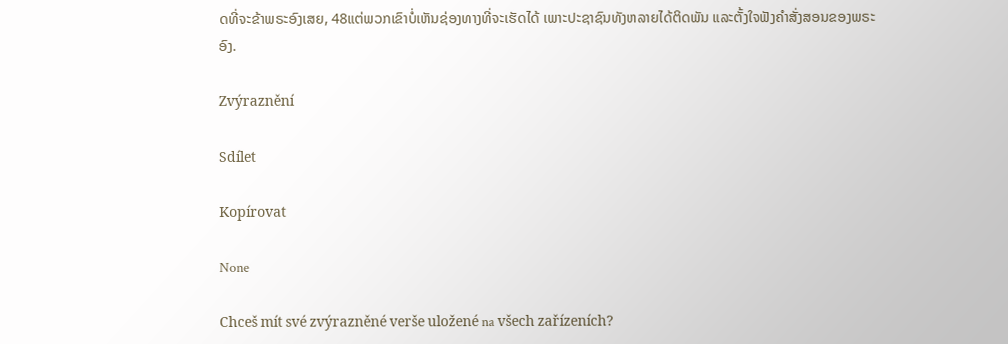ດທີ່ຈະຂ້າພຣະອົງເສຍ, 48ແຕ່ພວກເຂົາບໍ່ເຫັນຊ່ອງທາງທີ່ຈະເຮັດໄດ້ ເພາະປະຊາຊົນທັງຫລາຍໄດ້ຕິດພັນ ແລະຕັ້ງໃຈຟັງຄຳສັ່ງສອນຂອງພຣະອົງ.

Zvýraznění

Sdílet

Kopírovat

None

Chceš mít své zvýrazněné verše uložené na všech zařízeních?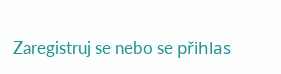Zaregistruj se nebo se přihlas